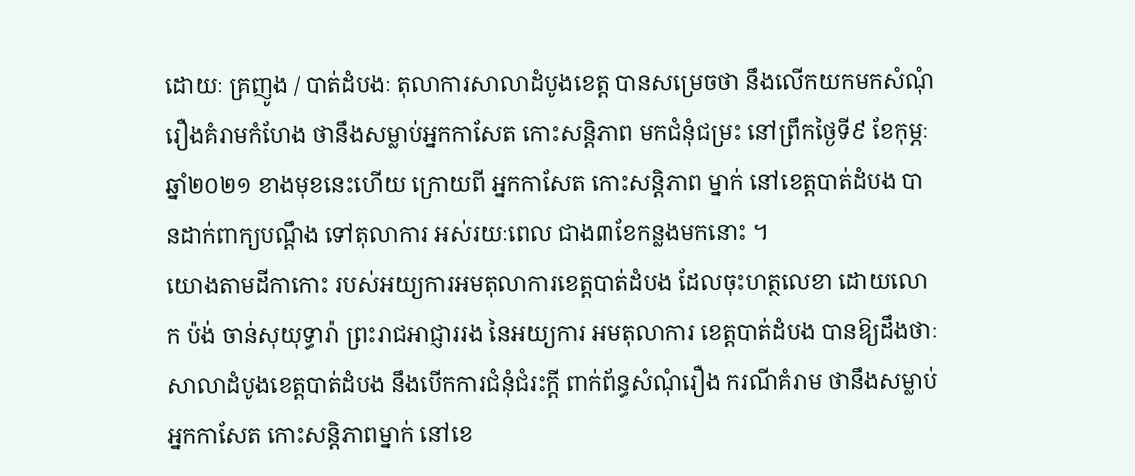ដោយៈ គ្រញូង / បាត់ដំបងៈ តុលាការសាលាដំបូងខេត្ត បានសម្រេចថា នឹងលើកយកមកសំណុំរឿងគំរាមកំហែង ថានឹងសម្លាប់អ្នកកាសែត កោះសន្តិភាព មកជំនុំជម្រះ នៅព្រឹកថ្ងៃទី៩ ខែកុម្ភៈ ឆ្នាំ២០២១ ខាងមុខនេះហើយ ក្រោយពី អ្នកកាសែត កោះសន្តិភាព ម្នាក់ នៅខេត្តបាត់ដំបង បានដាក់ពាក្យបណ្តឹង ទៅតុលាការ អស់រយៈពេល ជាង៣ខែកន្លងមកនោះ ។
យោងតាមដីកាកោះ របស់អយ្យការអមតុលាការខេត្តបាត់ដំបង ដែលចុះហត្ថលេខា ដោយលោក ប៉ង់ ចាន់សុយុទ្ធារ៉ា ព្រះរាជអាជ្ញាររង នៃអយ្យការ អមតុលាការ ខេត្តបាត់ដំបង បានឱ្យដឹងថាៈ សាលាដំបូងខេត្តបាត់ដំបង នឹងបើកការជំនុំជំរះក្តី ពាក់ព័ន្ធសំណុំរឿង ករណីគំរាម ថានឹងសម្លាប់អ្នកកាសែត កោះសន្តិភាពម្នាក់ នៅខេ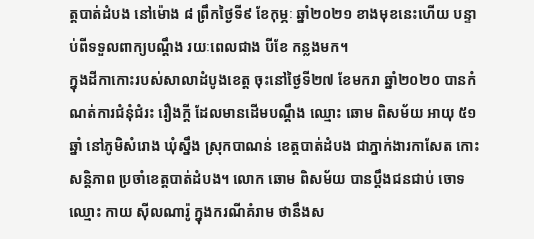ត្តបាត់ដំបង នៅម៉ោង ៨ ព្រឹកថ្ងៃទី៩ ខែកុម្ភៈ ឆ្នាំ២០២១ ខាងមុខនេះហើយ បន្ទាប់ពីទទួលពាក្យបណ្តឹង រយៈពេលជាង បីខែ កន្លងមក។
ក្នុងដីកាកោះរបស់សាលាដំបូងខេត្ត ចុះនៅថ្ងៃទី២៧ ខែមករា ឆ្នាំ២០២០ បានកំណត់ការជំនុំជំរះ រឿងក្តី ដែលមានដើមបណ្តឹង ឈ្មោះ ឆោម ពិសម័យ អាយុ ៥១ឆ្នាំ នៅភូមិសំរោង ឃុំស្នឹង ស្រុកបាណន់ ខេត្តបាត់ដំបង ជាភ្នាក់ងារកាសែត កោះសន្តិភាព ប្រចាំខេត្តបាត់ដំបង។ លោក ឆោម ពិសម័យ បានប្តឹងជនជាប់ ចោទ ឈ្មោះ កាយ ស៊ីលណារ៉ូ ក្នុងករណីគំរាម ថានឹងស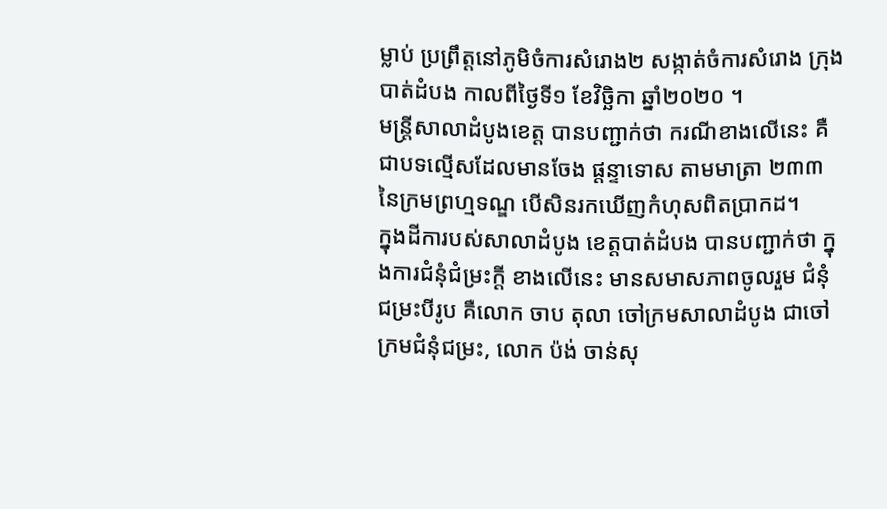ម្លាប់ ប្រព្រឹត្តនៅភូមិចំការសំរោង២ សង្កាត់ចំការសំរោង ក្រុងបាត់ដំបង កាលពីថ្ងៃទី១ ខែវិច្ឆិកា ឆ្នាំ២០២០ ។
មន្ត្រីសាលាដំបូងខេត្ត បានបញ្ជាក់ថា ករណីខាងលើនេះ គឺជាបទល្មើសដែលមានចែង ផ្តន្ទាទោស តាមមាត្រា ២៣៣ នៃក្រមព្រហ្មទណ្ឌ បើសិនរកឃើញកំហុសពិតប្រាកដ។
ក្នុងដីការបស់សាលាដំបូង ខេត្តបាត់ដំបង បានបញ្ជាក់ថា ក្នុងការជំនុំជំម្រះក្តី ខាងលើនេះ មានសមាសភាពចូលរួម ជំនុំជម្រះបីរូប គឺលោក ចាប តុលា ចៅក្រមសាលាដំបូង ជាចៅក្រមជំនុំជម្រះ, លោក ប៉ង់ ចាន់សុ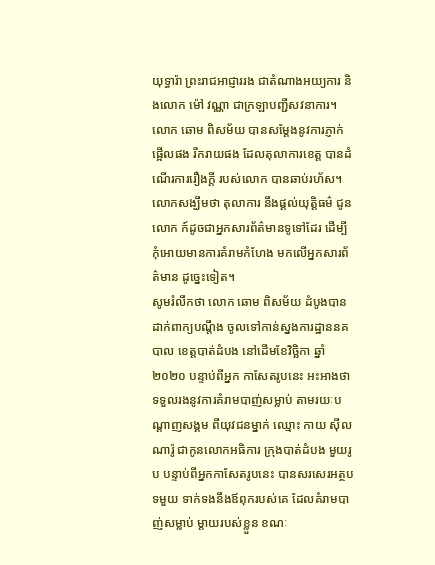យុទ្ធារ៉ា ព្រះរាជអាជ្ញាររង ជាតំណាងអយ្យការ និងលោក ម៉ៅ វណ្ណា ជាក្រឡាបញ្ជីសវនាការ។
លោក ឆោម ពិសម័យ បានសម្តែងនូវការភ្ញាក់ផ្អើលផង រីករាយផង ដែលតុលាការខេត្ត បានដំណើរការរឿងក្តី របស់លោក បានឆាប់រហ័ស។ លោកសង្ឃឹមថា តុលាការ នឹងផ្តល់យុត្តិធម៌ ជូនលោក ក៍ដូចជាអ្នកសារព័ត៌មានទូទៅដែរ ដើម្បីកុំអោយមានការគំរាមកំហែង មកលើអ្នកសារព័ត៌មាន ដូច្នេះទៀត។
សូមរំលឹកថា លោក ឆោម ពិសម័យ ដំបូងបានដាក់ពាក្យបណ្តឹង ចូលទៅកាន់ស្នងការដ្ឋាននគបាល ខេត្តបាត់ដំបង នៅដើមខែវិច្ឆិកា ឆ្នាំ២០២០ បន្ទាប់ពីអ្នក កាសែតរូបនេះ អះអាងថា ទទួលរងនូវការគំរាមបាញ់សម្លាប់ តាមរយៈបណ្តាញសង្គម ពីយុវជនម្នាក់ ឈ្មោះ កាយ ស៊ីលណារ៉ូ ជាកូនលោកអធិការ ក្រុងបាត់ដំបង មួយរូប បន្ទាប់ពីអ្នកកាសែតរូបនេះ បានសរសេរអត្ថបទមួយ ទាក់ទងនឹងឪពុករបស់គេ ដែលគំរាមបាញ់សម្លាប់ ម្តាយរបស់ខ្លួន ខណៈ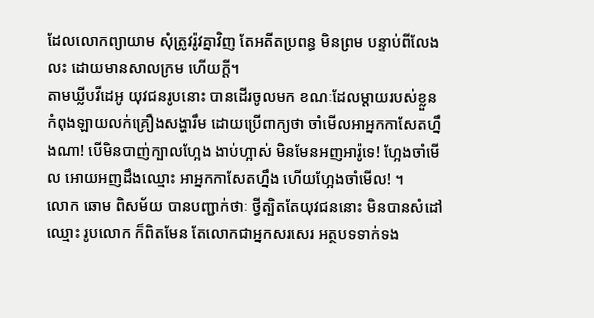ដែលលោកព្យាយាម សុំត្រូវរ៉ូវគ្នាវិញ តែអតីតប្រពន្ធ មិនព្រម បន្ទាប់ពីលែងលះ ដោយមានសាលក្រម ហើយក្តី។
តាមឃ្លីបវីដេអូ យុវជនរូបនោះ បានដើរចូលមក ខណៈដែលម្តាយរបស់ខ្លួន កំពុងឡាយលក់គ្រឿងសង្ហារឹម ដោយប្រើពាក្យថា ចាំមើលអាអ្នកកាសែតហ្នឹងណា! បើមិនបាញ់ក្បាលហ្អែង ងាប់ហ្អាស់ មិនមែនអញអារ៉ូទេ! ហ្អែងចាំមើល អោយអញដឹងឈ្មោះ អាអ្នកកាសែតហ្នឹង ហើយហ្អែងចាំមើល! ។
លោក ឆោម ពិសម័យ បានបញ្ជាក់ថាៈ ថ្វីត្បិតតែយុវជននោះ មិនបានសំដៅឈ្មោះ រូបលោក ក៏ពិតមែន តែលោកជាអ្នកសរសេរ អត្ថបទទាក់ទង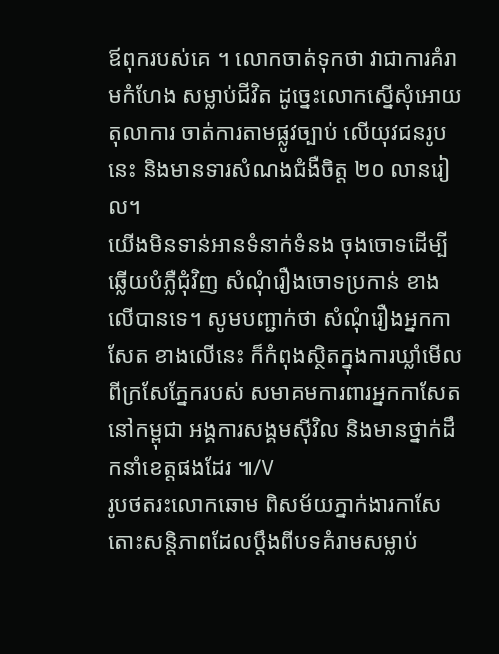ឪពុករបស់គេ ។ លោកចាត់ទុកថា វាជាការគំរាមកំហែង សម្លាប់ជីវិត ដូច្នេះលោកស្នើសុំអោយតុលាការ ចាត់ការតាមផ្លូវច្បាប់ លើយុវជនរូបនេះ និងមានទារសំណងជំងឺចិត្ត ២០ លានរៀល។
យើងមិនទាន់អានទំនាក់ទំនង ចុងចោទដើម្បីឆ្លើយបំភ្លឺជុំវិញ សំណុំរឿងចោទប្រកាន់ ខាងលើបានទេ។ សូមបញ្ជាក់ថា សំណុំរឿងអ្នកកាសែត ខាងលើនេះ ក៏កំពុងស្ថិតក្នុងការឃ្លាំមើល ពីក្រសែភ្នែករបស់ សមាគមការពារអ្នកកាសែត នៅកម្ពុជា អង្គការសង្គមស៊ីវិល និងមានថ្នាក់ដឹកនាំខេត្តផងដែរ ៕/V
រូបថតរះលោកឆោម ពិសម័យភ្នាក់ងារកាសែតោះសន្តិភាពដែលប្តឹងពីបទគំរាមសម្លាប់